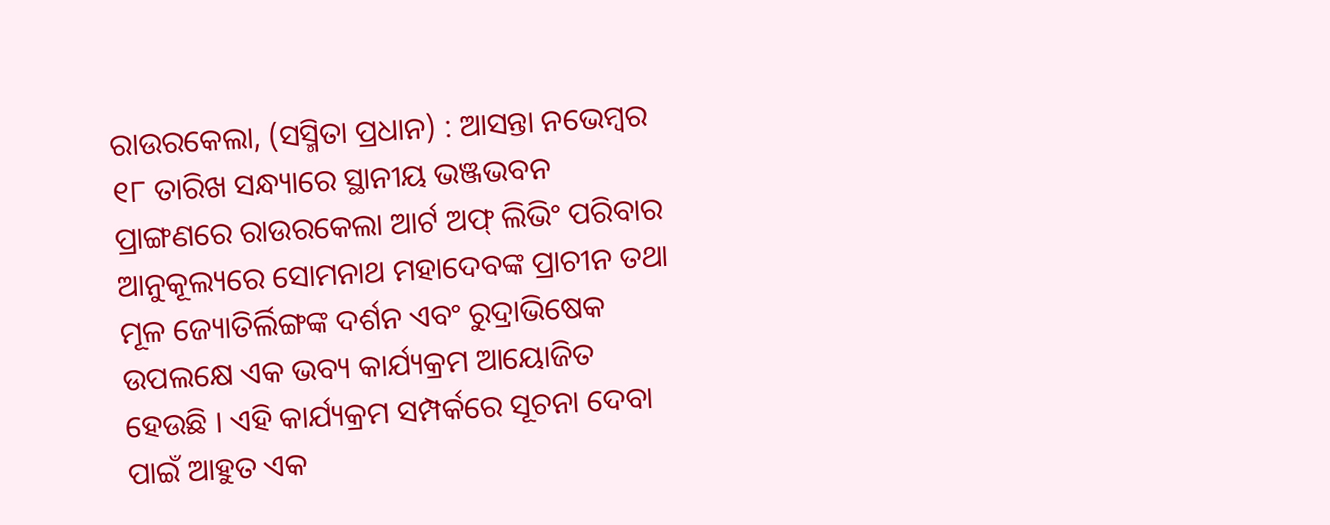ରାଉରକେଲା, (ସସ୍ମିତା ପ୍ରଧାନ) : ଆସନ୍ତା ନଭେମ୍ବର ୧୮ ତାରିଖ ସନ୍ଧ୍ୟାରେ ସ୍ଥାନୀୟ ଭଞ୍ଜଭବନ ପ୍ରାଙ୍ଗଣରେ ରାଉରକେଲା ଆର୍ଟ ଅଫ୍ ଲିଭିଂ ପରିବାର ଆନୁକୂଲ୍ୟରେ ସୋମନାଥ ମହାଦେବଙ୍କ ପ୍ରାଚୀନ ତଥା ମୂଳ ଜ୍ୟୋତିର୍ଲିଙ୍ଗଙ୍କ ଦର୍ଶନ ଏବଂ ରୁଦ୍ରାଭିଷେକ ଉପଲକ୍ଷେ ଏକ ଭବ୍ୟ କାର୍ଯ୍ୟକ୍ରମ ଆୟୋଜିତ ହେଉଛି । ଏହି କାର୍ଯ୍ୟକ୍ରମ ସମ୍ପର୍କରେ ସୂଚନା ଦେବା ପାଇଁ ଆହୁତ ଏକ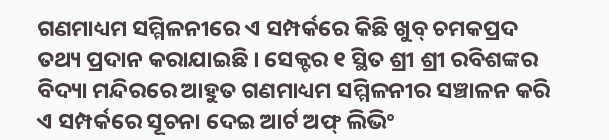ଗଣମାଧ୍ୟମ ସମ୍ମିଳନୀରେ ଏ ସମ୍ପର୍କରେ କିଛି ଖୁବ୍ ଚମକପ୍ରଦ ତଥ୍ୟ ପ୍ରଦାନ କରାଯାଇଛି । ସେକ୍ଟର ୧ ସ୍ଥିତ ଶ୍ରୀ ଶ୍ରୀ ରବିଶଙ୍କର ବିଦ୍ୟା ମନ୍ଦିରରେ ଆହୁତ ଗଣମାଧ୍ୟମ ସମ୍ମିଳନୀର ସଞ୍ଚାଳନ କରି ଏ ସମ୍ପର୍କରେ ସୂଚନା ଦେଇ ଆର୍ଟ ଅଫ୍ ଲିଭିଂ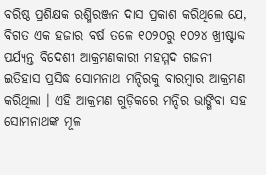ବରିଷ୍ଠ ପ୍ରଶିକ୍ଷକ ରଶ୍ମିରଞ୍ଜନ ଦାସ ପ୍ରକାଶ କରିଥିଲେ ଯେ, ବିଗତ ଏକ ହଜାର ବର୍ଷ ତଳେ ୧୦୨୦ରୁ ୧୦୨୪ ଖ୍ରୀଷ୍ଟାବ୍ଦ ପର୍ଯ୍ୟନ୍ତ ବିଦେଶୀ ଆକ୍ରମଣକାରୀ ମହମ୍ମଦ ଗଜନୀ ଇତିହାସ ପ୍ରସିଦ୍ଧ ସୋମନାଥ ମନ୍ଦିରକୁ ବାରମ୍ବାର ଆକ୍ରମଣ କରିଥିଲା । ଏହି ଆକ୍ରମଣ ଗୁଡ଼ିକରେ ମନ୍ଦିର ଭାଙ୍ଗିବା ସହ ସୋମନାଥଙ୍କ ମୂଳ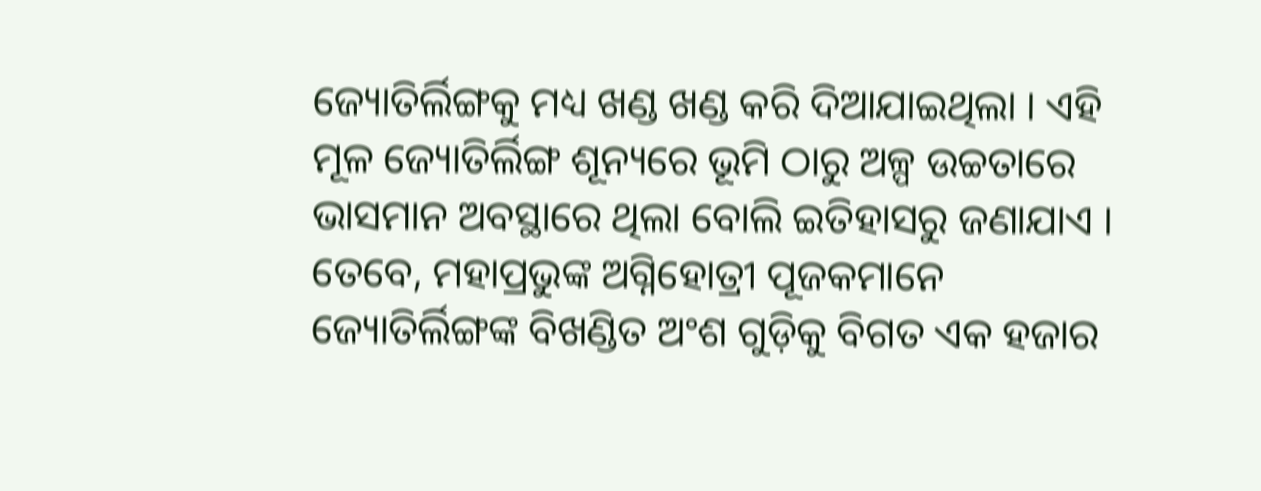ଜ୍ୟୋତିର୍ଲିଙ୍ଗକୁ ମଧ୍ୟ ଖଣ୍ଡ ଖଣ୍ଡ କରି ଦିଆଯାଇଥିଲା । ଏହି ମୂଳ ଜ୍ୟୋତିର୍ଲିଙ୍ଗ ଶୂନ୍ୟରେ ଭୂମି ଠାରୁ ଅଳ୍ପ ଉଚ୍ଚତାରେ ଭାସମାନ ଅବସ୍ଥାରେ ଥିଲା ବୋଲି ଇତିହାସରୁ ଜଣାଯାଏ । ତେବେ, ମହାପ୍ରଭୁଙ୍କ ଅଗ୍ନିହୋତ୍ରୀ ପୂଜକମାନେ ଜ୍ୟୋତିର୍ଲିଙ୍ଗଙ୍କ ବିଖଣ୍ଡିତ ଅଂଶ ଗୁଡ଼ିକୁ ବିଗତ ଏକ ହଜାର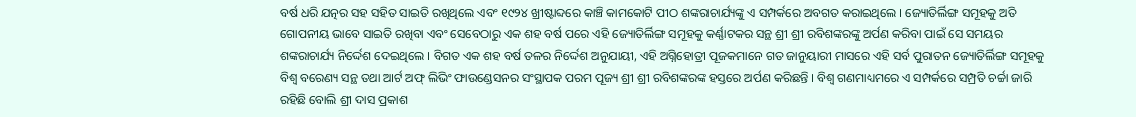ବର୍ଷ ଧରି ଯତ୍ନର ସହ ସହିତ ସାଇତି ରଖିଥିଲେ ଏବଂ ୧୯୨୪ ଖ୍ରୀଷ୍ଟାବ୍ଦରେ କାଞ୍ଚି କାମକୋଟି ପୀଠ ଶଙ୍କରାଚାର୍ଯ୍ୟଙ୍କୁ ଏ ସମ୍ପର୍କରେ ଅବଗତ କରାଇଥିଲେ । ଜ୍ୟୋତିର୍ଲିଙ୍ଗ ସମୂହକୁ ଅତି ଗୋପନୀୟ ଭାବେ ସାଇତି ରଖିବା ଏବଂ ସେବେଠାରୁ ଏକ ଶହ ବର୍ଷ ପରେ ଏହି ଜ୍ୟୋତିର୍ଲିଙ୍ଗ ସମୂହକୁ କର୍ଣ୍ଣାଟକର ସନ୍ଥ ଶ୍ରୀ ଶ୍ରୀ ରବିଶଙ୍କରଙ୍କୁ ଅର୍ପଣ କରିବା ପାଇଁ ସେ ସମୟର ଶଙ୍କରାଚାର୍ଯ୍ୟ ନିର୍ଦ୍ଦେଶ ଦେଇଥିଲେ । ବିଗତ ଏକ ଶହ ବର୍ଷ ତଳର ନିର୍ଦ୍ଦେଶ ଅନୁଯାୟୀ, ଏହି ଅଗ୍ନିହୋତ୍ରୀ ପୂଜକମାନେ ଗତ ଜାନୁୟାରୀ ମାସରେ ଏହି ସର୍ବ ପୁରାତନ ଜ୍ୟୋତିର୍ଲିଙ୍ଗ ସମୂହକୁ ବିଶ୍ଵ ବରେଣ୍ୟ ସନ୍ଥ ତଥା ଆର୍ଟ ଅଫ୍ ଲିଭିଂ ଫାଉଣ୍ଡେସନର ସଂସ୍ଥାପକ ପରମ ପୂଜ୍ୟ ଶ୍ରୀ ଶ୍ରୀ ରବିଶଙ୍କରଙ୍କ ହସ୍ତରେ ଅର୍ପଣ କରିଛନ୍ତି । ବିଶ୍ୱ ଗଣମାଧ୍ୟମରେ ଏ ସମ୍ପର୍କରେ ସମ୍ପ୍ରତି ଚର୍ଚ୍ଚା ଜାରି ରହିଛି ବୋଲି ଶ୍ରୀ ଦାସ ପ୍ରକାଶ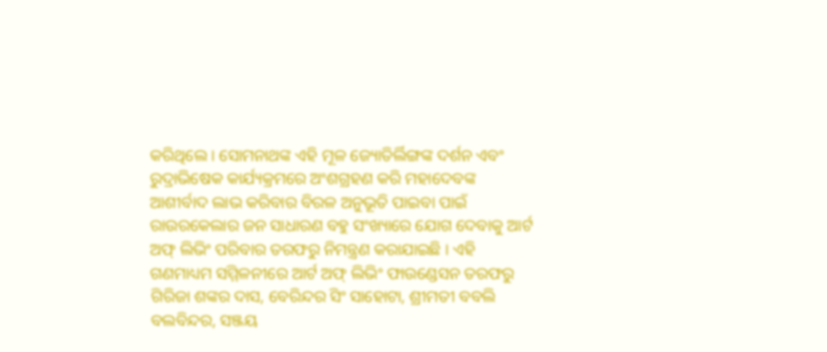କରିଥିଲେ । ସୋମନାଥଙ୍କ ଏହି ମୂଳ ଜ୍ୟୋତିର୍ଲିଙ୍ଗଙ୍କ ଦର୍ଶନ ଏବଂ ରୁଦ୍ରାଭିଷେକ କାର୍ଯ୍ୟକ୍ରମରେ ଅଂଶଗ୍ରହଣ କରି ମହାଦେବଙ୍କ ଆଶୀର୍ବାଦ ଲାଭ କରିବାର ବିରଳ ଅନୁଭୂତି ପାଇବା ପାଇଁ ରାଉରକେଲାର ଜନ ସାଧାରଣ ବହୁ ସଂଖ୍ୟାରେ ଯୋଗ ଦେବାକୁ ଆର୍ଟ ଅଫ୍ ଲିଭିଂ ପରିବାର ତରଫରୁ ନିମନ୍ତ୍ରଣ କରାଯାଇଛି । ଏହି ଗଣମାଧ୍ୟମ ସମ୍ମିଳନୀରେ ଆର୍ଟ ଅଫ୍ ଲିଭିଂ ଫାଉଣ୍ଡେସନ ତରଫରୁ ଗିରିଜା ଶଙ୍କର ଦାସ, ବେରିନ୍ଦର ସିଂ ସାହୋଟା, ଶ୍ରୀମତୀ ବବଲି ବଲବିନ୍ଦର, ସଞ୍ଜୟ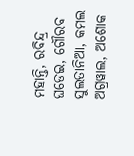ମହାନ୍ତି, ରବିନ୍ଦ୍ର ଘଡେଇ, ଗୌରବ ସୁଲତାନିଆ, କମଲ ଅଗ୍ରୱାଲ, ଅଶୋକ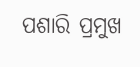ପଶାରି ପ୍ରମୁଖ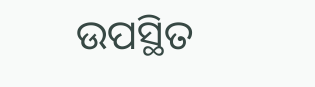ଉପସ୍ଥିତ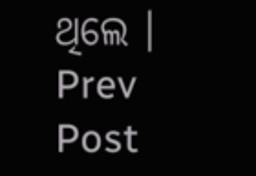ଥିଲେ ।
Prev Post